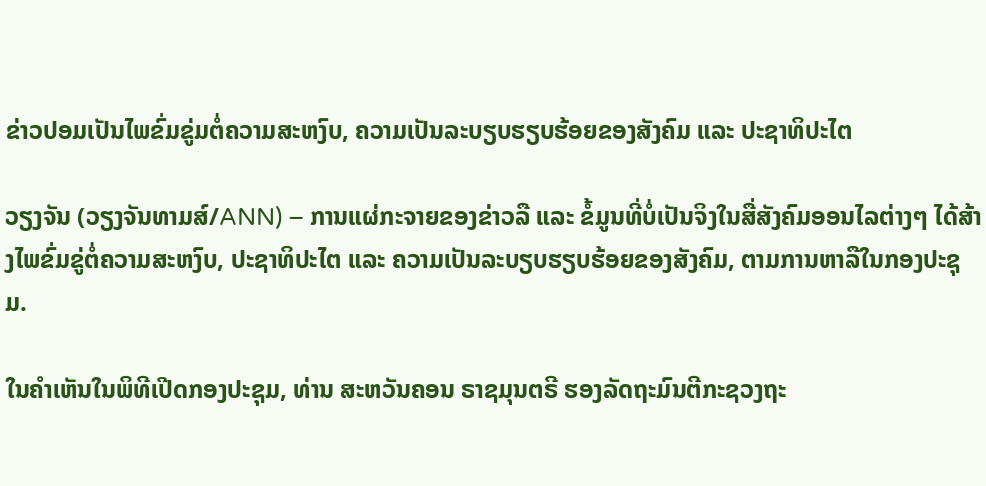ຂ່າວປອມເປັນໄພຂົ່ມຂູ່ມຕໍ່ຄວາມສະຫງົບ, ຄວາມເປັນລະບຽບຮຽບຮ້ອຍຂອງສັງຄົມ ແລະ ປະຊາທິປະໄຕ

ວຽງຈັນ (ວຽງຈັນທາມສ໌/ANN) – ການແຜ່ກະຈາຍຂອງຂ່າວລື ແລະ ຂໍ້ມູນທີ່ບໍ່ເປັນຈິງໃນສື່ສັງຄົມອອນໄລຕ່າງໆ ໄດ້ສ້າງໄພຂົ່ມຂູ່ຕໍ່ຄວາມສະຫງົບ, ປະຊາທິປະໄຕ ແລະ ຄວາມເປັນລະບຽບຮຽບຮ້ອຍຂອງສັງຄົມ, ຕາມການຫາລືໃນກອງປະຊຸມ.

ໃນຄຳເຫັນໃນພິທີເປີດກອງປະຊຸມ, ທ່ານ ສະຫວັນຄອນ ຣາຊມຸນຕຣີ ຮອງລັດຖະມົນຕີກະຊວງຖະ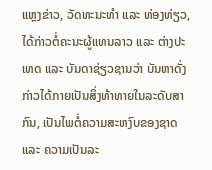ແຫຼງຂ່າວ, ວັດທະນະທຳ ແລະ ທ່ອງທ່ຽວ, ໄດ້ກ່າວຕໍ່ຄະນະຜູ້ແທນລາວ ແລະ ຕ່າງປະເທດ ແລະ ບັນດາຊ່ຽວຊານວ່າ ບັນຫາດັ່ງກ່າວໄດ້ກາຍເປັນສິ່ງທ້າທາຍໃນລະດັບສາກົນ, ເປັນໄພຕໍ່ຄວາມສະຫງົບຂອງຊາດ ແລະ ຄວາມເປັນລະ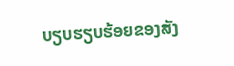ບຽບຮຽບຮ້ອຍຂອງສັງ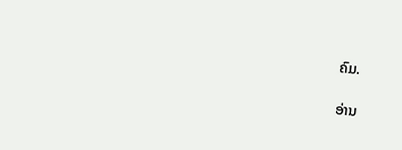ຄົມ.

ອ່ານ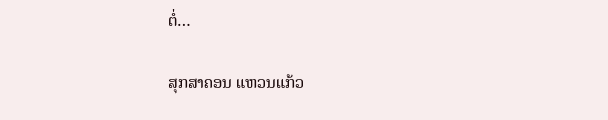ຕໍ່…

ສຸກສາຄອນ ແຫວນແກ້ວ